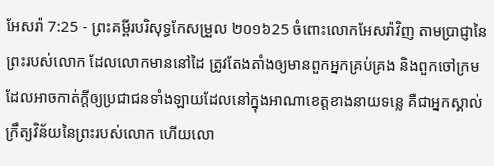អែសរ៉ា 7:25 - ព្រះគម្ពីរបរិសុទ្ធកែសម្រួល ២០១៦25 ចំពោះលោកអែសរ៉ាវិញ តាមប្រាជ្ញានៃព្រះរបស់លោក ដែលលោកមាននៅដៃ ត្រូវតែងតាំងឲ្យមានពួកអ្នកគ្រប់គ្រង និងពួកចៅក្រម ដែលអាចកាត់ក្ដីឲ្យប្រជាជនទាំងឡាយដែលនៅក្នុងអាណាខេត្តខាងនាយទន្លេ គឺជាអ្នកស្គាល់ក្រឹត្យវិន័យនៃព្រះរបស់លោក ហើយលោ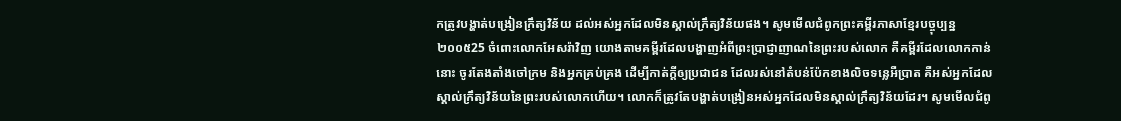កត្រូវបង្ហាត់បង្រៀនក្រឹត្យវិន័យ ដល់អស់អ្នកដែលមិនស្គាល់ក្រឹត្យវិន័យផង។ សូមមើលជំពូកព្រះគម្ពីរភាសាខ្មែរបច្ចុប្បន្ន ២០០៥25 ចំពោះលោកអែសរ៉ាវិញ យោងតាមគម្ពីរដែលបង្ហាញអំពីព្រះប្រាជ្ញាញាណនៃព្រះរបស់លោក គឺគម្ពីរដែលលោកកាន់នោះ ចូរតែងតាំងចៅក្រម និងអ្នកគ្រប់គ្រង ដើម្បីកាត់ក្ដីឲ្យប្រជាជន ដែលរស់នៅតំបន់ប៉ែកខាងលិចទន្លេអឺប្រាត គឺអស់អ្នកដែលស្គាល់ក្រឹត្យវិន័យនៃព្រះរបស់លោកហើយ។ លោកក៏ត្រូវតែបង្ហាត់បង្រៀនអស់អ្នកដែលមិនស្គាល់ក្រឹត្យវិន័យដែរ។ សូមមើលជំពូ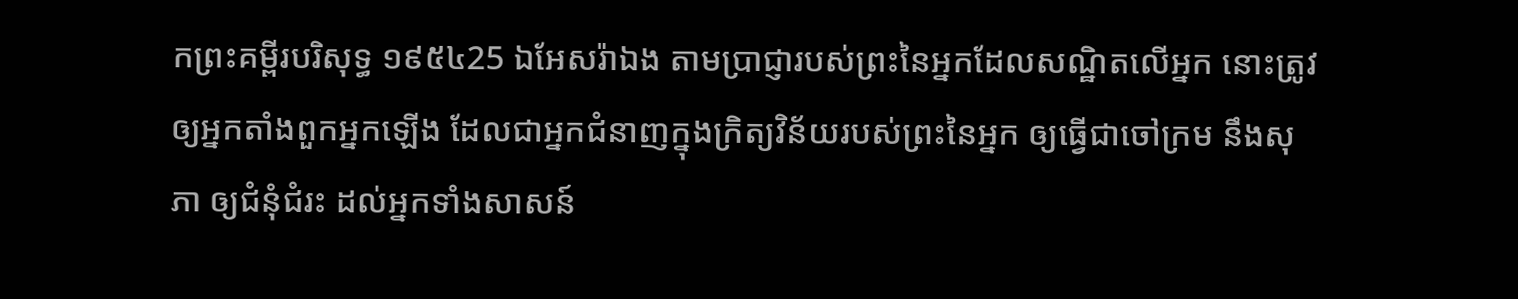កព្រះគម្ពីរបរិសុទ្ធ ១៩៥៤25 ឯអែសរ៉ាឯង តាមប្រាជ្ញារបស់ព្រះនៃអ្នកដែលសណ្ឋិតលើអ្នក នោះត្រូវឲ្យអ្នកតាំងពួកអ្នកឡើង ដែលជាអ្នកជំនាញក្នុងក្រិត្យវិន័យរបស់ព្រះនៃអ្នក ឲ្យធ្វើជាចៅក្រម នឹងសុភា ឲ្យជំនុំជំរះ ដល់អ្នកទាំងសាសន៍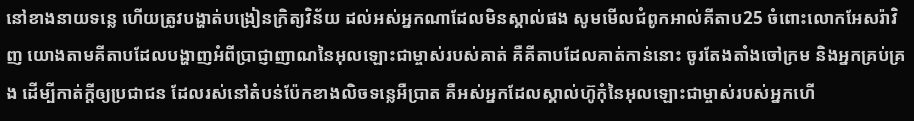នៅខាងនាយទន្លេ ហើយត្រូវបង្ហាត់បង្រៀនក្រិត្យវិន័យ ដល់អស់អ្នកណាដែលមិនស្គាល់ផង សូមមើលជំពូកអាល់គីតាប25 ចំពោះលោកអែសរ៉ាវិញ យោងតាមគីតាបដែលបង្ហាញអំពីប្រាជ្ញាញាណនៃអុលឡោះជាម្ចាស់របស់គាត់ គឺគីតាបដែលគាត់កាន់នោះ ចូរតែងតាំងចៅក្រម និងអ្នកគ្រប់គ្រង ដើម្បីកាត់ក្តីឲ្យប្រជាជន ដែលរស់នៅតំបន់ប៉ែកខាងលិចទន្លេអឺប្រាត គឺអស់អ្នកដែលស្គាល់ហ៊ូកុំនៃអុលឡោះជាម្ចាស់របស់អ្នកហើ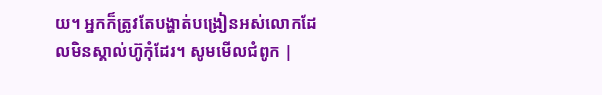យ។ អ្នកក៏ត្រូវតែបង្ហាត់បង្រៀនអស់លោកដែលមិនស្គាល់ហ៊ូកុំដែរ។ សូមមើលជំពូក |